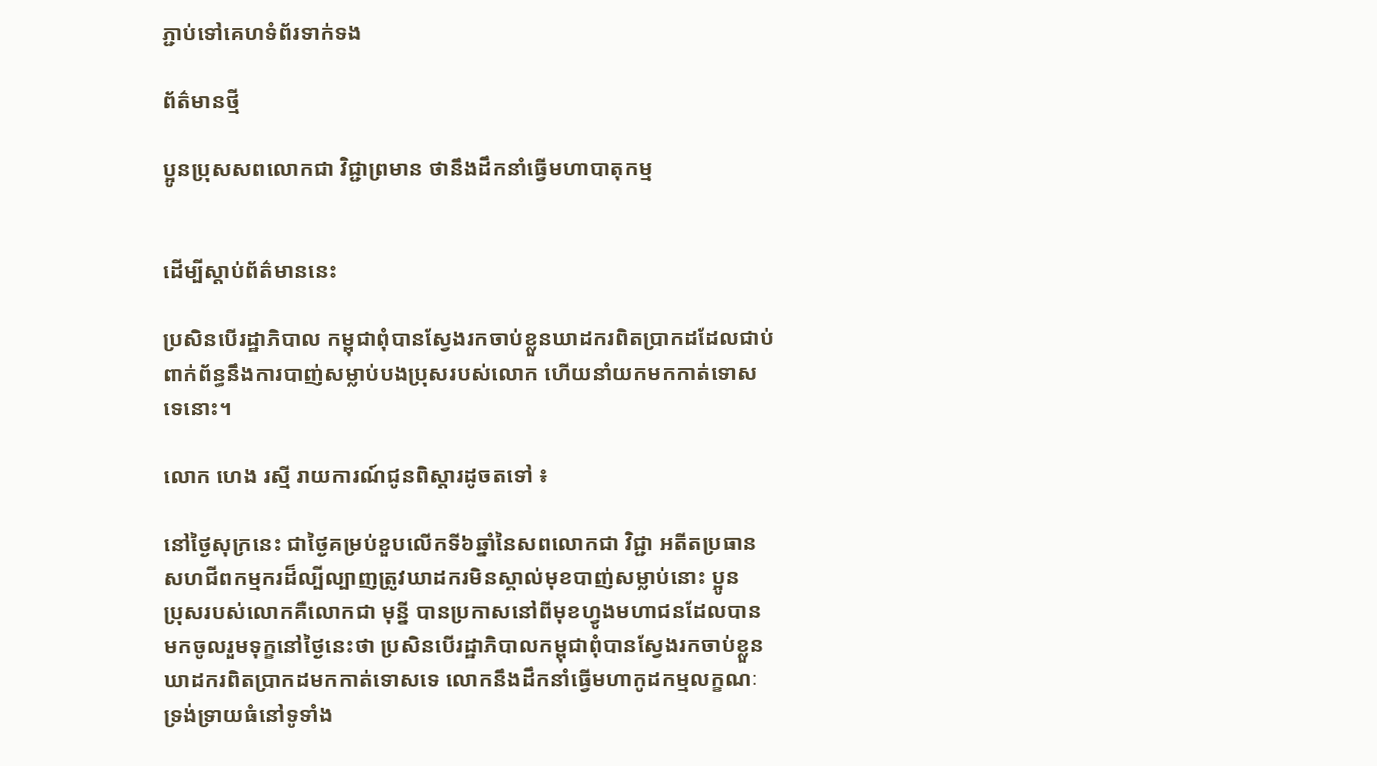ភ្ជាប់ទៅគេហទំព័រទាក់ទង

ព័ត៌មានថ្មី

ប្អូនប្រុសសពលោកជា វិជ្ជាព្រមាន ថានឹងដឹកនាំធ្វើមហាបាតុកម្ម


ដើម្បីស្តាប់ព័ត៌មាននេះ

ប្រសិនបើរដ្ឋាភិបាល កម្ពុជាពុំបានស្វែងរកចាប់ខ្លួនឃាដករពិតបា្រកដដែលជាប់
ពាក់ព័ន្ធនឹងការបាញ់សម្លាប់បងប្រុសរបស់លោក ហើយនាំយកមកកាត់ទោស
ទេនោះ។

លោក ហេង រស្មី រាយការណ៍ជូនពិស្តារដូចតទៅ ៖

នៅថ្ងៃសុក្រនេះ ជាថ្ងៃគម្រប់ខួបលើកទី៦ឆ្នាំនៃសពលោកជា វិជ្ជា អតីតប្រធាន
សហជីពកម្មករដ៏ល្បីល្បាញត្រូវឃាដករមិនស្គាល់មុខបាញ់សម្លាប់នោះ ប្អូន
ប្រុសរបស់លោកគឺលោកជា មុន្នី បានប្រកាសនៅពីមុខហ្វូងមហាជនដែលបាន
មកចូលរួមទុក្ខនៅថ្ងៃនេះថា ប្រសិនបើរដ្ឋាភិបាលកម្ពុជាពុំបានស្វែងរកចាប់ខ្លួន
ឃាដករពិតប្រាកដមកកាត់ទោសទេ លោកនឹងដឹកនាំធ្វើមហាកូដកម្មលក្ខណៈ
ទ្រង់ទ្រាយធំនៅទូទាំង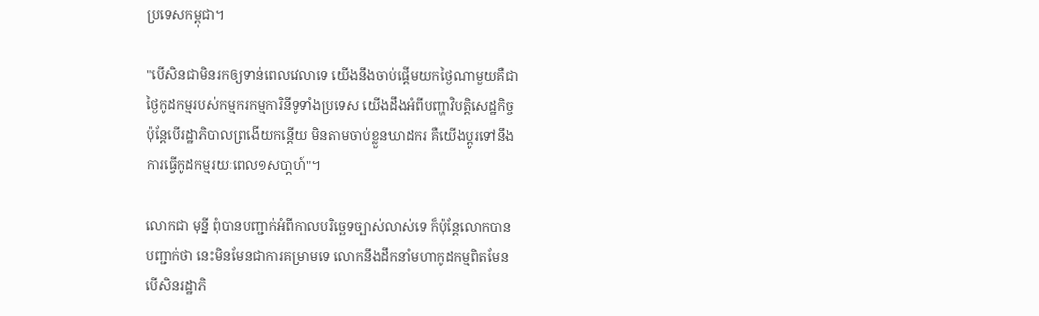ប្រទេសកម្ពុជា។

"បើសិនជាមិនរកឲ្យទាន់ពេលវេលាទេ យើងនឹងចាប់ផ្តើមយកថ្ងៃណាមួយគឺជា
ថ្ងៃកូដកម្មរបស់កម្មករកម្មការិនីទូទាំងប្រទេស យើងដឹងអំពីបញ្ហាវិបត្តិសេដ្ឋកិច្ច
ប៉ុន្តែបើរដ្ឋាភិបាលព្រងើយកន្តើយ មិនតាមចាប់ខ្លួនឃាដករ គឺយើងប្តូរទៅនឹង
ការធ្វើកូដកម្មរយៈពេល១សបា្តហ៍"។

លោកជា មុន្នី ពុំបានបញ្ជាក់អំពីកាលបរិច្ឆេទច្បាស់លាស់ទេ ក៏ប៉ុន្តែលោកបាន
បញ្ជាក់ថា នេះមិនមែនជាការគម្រាមទេ លោកនឹងដឹកនាំមហាកូដកម្មពិតមែន
បើសិនរដ្ឋាភិ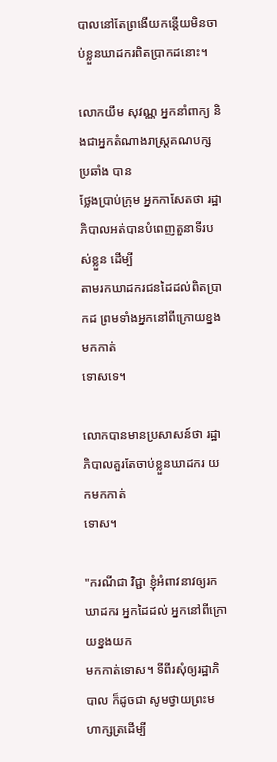បាលនៅតែព្រងើយកន្តើយមិនចាប់ខ្លួនឃាដករពិតប្រាកដនោះ។

លោកយឹម សុវណ្ណ អ្នកនាំពាក្យ និងជាអ្នកតំណាងរាស្រ្តគណបក្សប្រឆាំង បាន
ថ្លែងប្រាប់ក្រុម អ្នកកាសែតថា រដ្ឋាភិបាលអត់បានបំពេញតួនាទីរបស់ខ្លួន ដើម្បី
តាមរកឃាដករជនដៃដល់ពិតប្រាកដ ព្រមទាំងអ្នកនៅពីក្រោយខ្នង មកកាត់
ទោសទេ។

លោកបានមានប្រសាសន៍ថា រដ្ឋាភិបាលគួរតែចាប់ខ្លួនឃាដករ យកមកកាត់
ទោស។

"ករណីជា វិជ្ជា ខ្ញុំអំពាវនាវឲ្យរកឃាដករ អ្នកដៃដល់ អ្នកនៅពីក្រោយខ្នងយក
មកកាត់ទោស។ ទីពីរសុំឲ្យរដ្ឋាភិបាល ក៏ដូចជា សូមថ្វាយព្រះមហាក្សត្រដើម្បី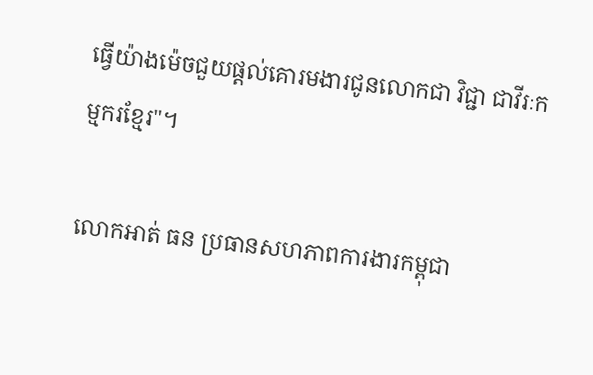ធ្វើយ៉ាងម៉េចជួយផ្តល់គោរមងារជូនលោកជា វិជ្ជា ជាវីរៈកម្មករខ្មែរ"។

លោកអាត់ ធន ប្រធានសហភាពការងារកម្ពុជា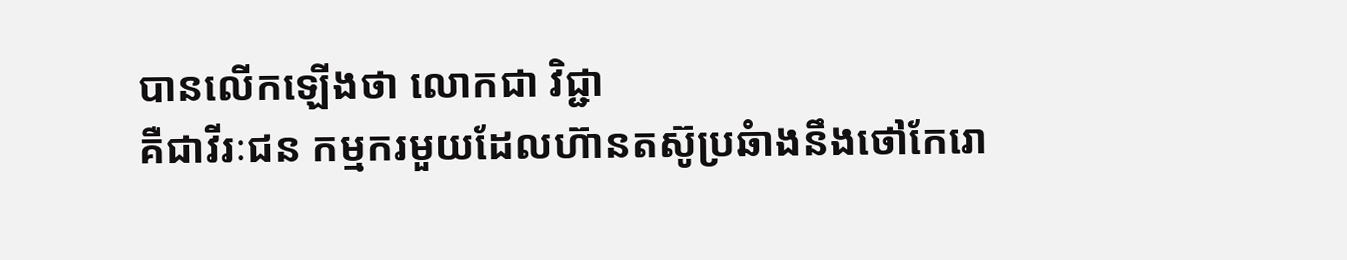បានលើកឡើងថា លោកជា វិជ្ជា
គឺជាវីរៈជន កម្មករមួយដែលហ៊ានតស៊ូប្រឆំាងនឹងថៅកែរោ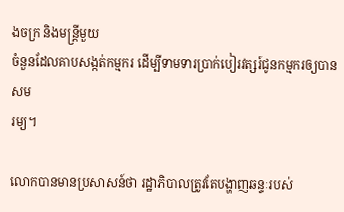ងចក្រ និងមន្រ្តីមួយ
ចំនួនដែលគាបសង្កត់កម្មករ ដើម្បីទាមទារប្រាក់បៀរវត្សរ៍ជូនកម្មករឲ្យបានសម
រម្យ។

លោកបានមានប្រសាសន៍ថា រដ្ឋាភិបាលត្រូវតែបង្ហាញឆន្ទៈរបស់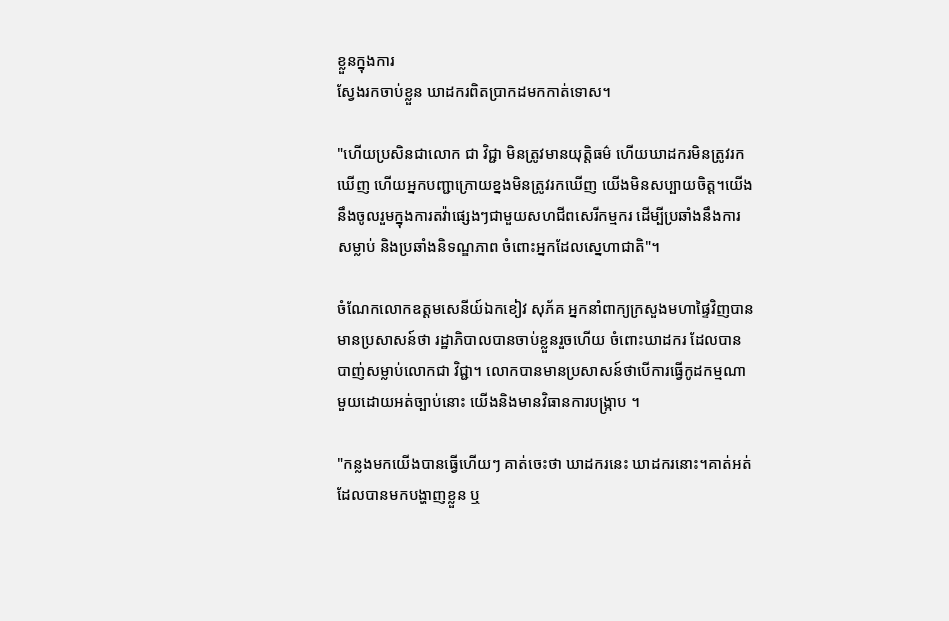ខ្លួនក្នុងការ
ស្វែងរកចាប់ខ្លួន ឃាដករពិតប្រាកដមកកាត់ទោស។

"ហើយប្រសិនជាលោក ជា វិជ្ជា មិនត្រូវមានយុត្តិធម៌ ហើយឃាដករមិនត្រូវរក
ឃើញ ហើយអ្នកបញ្ជាក្រោយខ្នងមិនត្រូវរកឃើញ យើងមិនសប្បាយចិត្ត។យើង
នឹងចូលរួមក្នុងការតវ៉ាផ្សេងៗជាមួយសហជីពសេរីកម្មករ ដើម្បីប្រឆាំងនឹងការ
សម្លាប់ និងប្រឆាំងនិទណ្ឌភាព ចំពោះអ្នកដែលស្នេហាជាតិ"។

ចំណែកលោកឧត្តមសេនីយ៍ឯកខៀវ សុភ័គ អ្នកនាំពាក្យក្រសួងមហាផ្ទៃវិញបាន
មានប្រសាសន៍ថា រដ្ឋាភិបាលបានចាប់ខ្លួនរួចហើយ ចំពោះឃាដករ ដែលបាន
បាញ់សម្លាប់លោកជា វិជ្ជា។ លោកបានមានប្រសាសន៍ថាបើការធ្វើកូដកម្មណា
មួយដោយអត់ច្បាប់នោះ យើងនិងមានវិធានការបង្រ្កាប ។

"កន្លងមកយើងបានធ្វើហើយៗ គាត់ចេះថា ឃាដករនេះ ឃាដករនោះ។គាត់អត់
ដែលបានមកបង្ហាញខ្លួន ឬ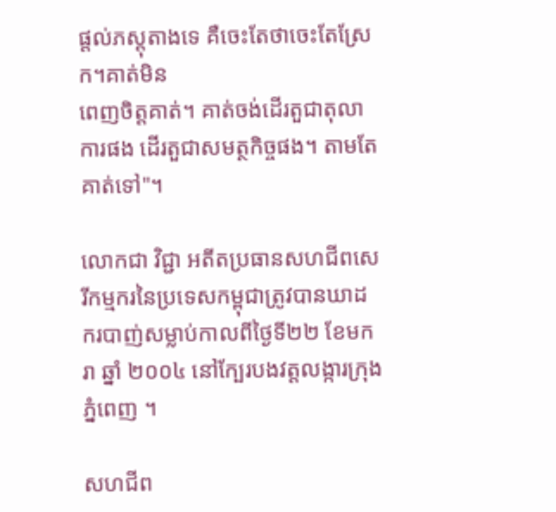ផ្តល់ភស្តុតាងទេ គឺចេះតែថាចេះតែស្រែក។គាត់មិន
ពេញចិត្តគាត់។ គាត់ចង់ដើរតួជាតុលាការផង ដើរតួជាសមត្ថកិច្ចផង។ តាមតែ
គាត់ទៅ"។

លោកជា វិជ្ជា អតីតប្រធានសហជីពសេរីកម្មករនៃប្រទេសកម្ពុជាត្រូវបានឃាដ
ករបាញ់សម្លាប់កាលពីថ្ងៃទី២២ ខែមករា ឆ្នាំ ២០០៤ នៅក្បែរបងវត្តលង្ការក្រុង
ភ្នំពេញ ។

សហជីព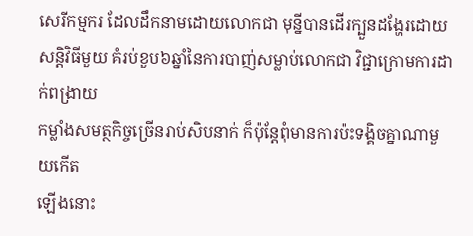សេរីកម្មករ ដែលដឹកនាមដោយលោកជា មុន្នីបានដើរក្បួនដង្ហែរដោយ
សន្តិវិធីមួយ គំរប់ខួប៦ឆ្នាំនៃការបាញ់សម្លាប់លោកជា វិជ្ជាក្រោមការដាក់ពង្រាយ
កម្លាំងសមត្ថកិច្ចច្រើនរាប់សិបនាក់ ក៏ប៉ុន្តែពុំមានការប៉ះទង្គិចគ្នាណាមួយកើត
ឡើងនោះ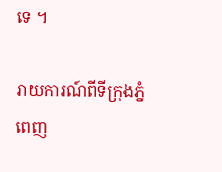ទេ ។

រាយការណ៍ពីទីក្រុងភ្នំពេញ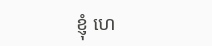ខ្ញុំ ហេ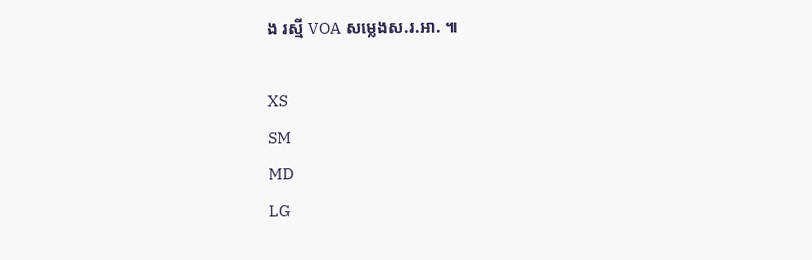ង រស្មី VOA សម្លេងស.រ.អា. ៕

XS
SM
MD
LG